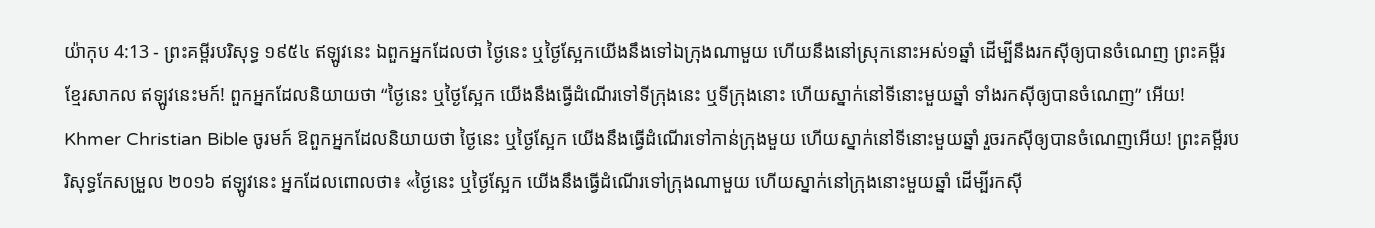យ៉ាកុប 4:13 - ព្រះគម្ពីរបរិសុទ្ធ ១៩៥៤ ឥឡូវនេះ ឯពួកអ្នកដែលថា ថ្ងៃនេះ ឬថ្ងៃស្អែកយើងនឹងទៅឯក្រុងណាមួយ ហើយនឹងនៅស្រុកនោះអស់១ឆ្នាំ ដើម្បីនឹងរកស៊ីឲ្យបានចំណេញ ព្រះគម្ពីរខ្មែរសាកល ឥឡូវនេះមក៍! ពួកអ្នកដែលនិយាយថា “ថ្ងៃនេះ ឬថ្ងៃស្អែក យើងនឹងធ្វើដំណើរទៅទីក្រុងនេះ ឬទីក្រុងនោះ ហើយស្នាក់នៅទីនោះមួយឆ្នាំ ទាំងរកស៊ីឲ្យបានចំណេញ” អើយ! Khmer Christian Bible ចូរមក៍ ឱពួកអ្នកដែលនិយាយថា ថ្ងៃនេះ ឬថ្ងៃស្អែក យើងនឹងធ្វើដំណើរទៅកាន់ក្រុងមួយ ហើយស្នាក់នៅទីនោះមួយឆ្នាំ រួចរកស៊ីឲ្យបានចំណេញអើយ! ព្រះគម្ពីរបរិសុទ្ធកែសម្រួល ២០១៦ ឥឡូវនេះ អ្នកដែលពោលថា៖ «ថ្ងៃនេះ ឬថ្ងៃស្អែក យើងនឹងធ្វើដំណើរទៅក្រុងណាមួយ ហើយស្នាក់នៅក្រុងនោះមួយឆ្នាំ ដើម្បីរកស៊ី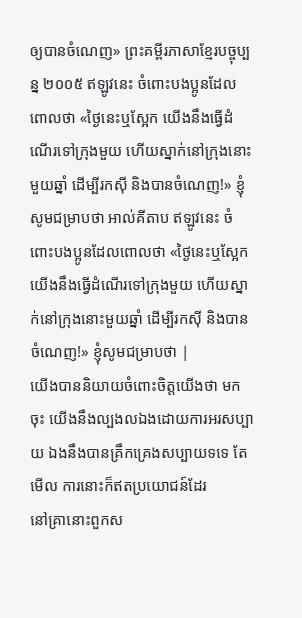ឲ្យបានចំណេញ» ព្រះគម្ពីរភាសាខ្មែរបច្ចុប្បន្ន ២០០៥ ឥឡូវនេះ ចំពោះបងប្អូនដែលពោលថា «ថ្ងៃនេះឬស្អែក យើងនឹងធ្វើដំណើរទៅក្រុងមួយ ហើយស្នាក់នៅក្រុងនោះមួយឆ្នាំ ដើម្បីរកស៊ី និងបានចំណេញ!» ខ្ញុំសូមជម្រាបថា អាល់គីតាប ឥឡូវនេះ ចំពោះបងប្អូនដែលពោលថា «ថ្ងៃនេះឬស្អែក យើងនឹងធ្វើដំណើរទៅក្រុងមួយ ហើយស្នាក់នៅក្រុងនោះមួយឆ្នាំ ដើម្បីរកស៊ី និងបានចំណេញ!» ខ្ញុំសូមជម្រាបថា |
យើងបាននិយាយចំពោះចិត្តយើងថា មកចុះ យើងនឹងល្បងលឯងដោយការអរសប្បាយ ឯងនឹងបានគ្រឹកគ្រេងសប្បាយទទេ តែមើល ការនោះក៏ឥតប្រយោជន៍ដែរ
នៅគ្រានោះពួកស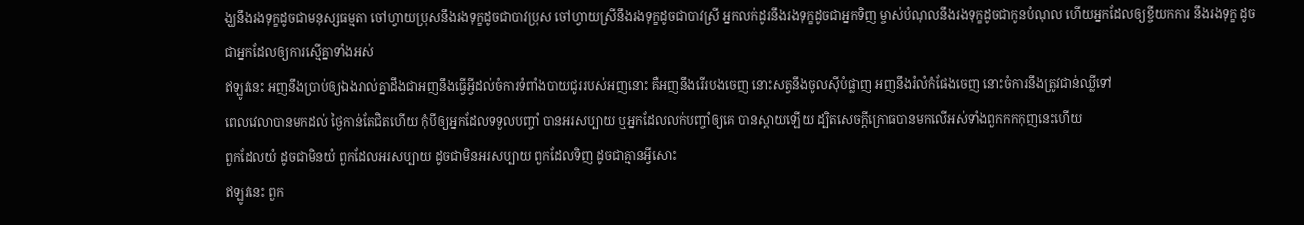ង្ឃនឹងរងទុក្ខដូចជាមនុស្សធម្មតា ចៅហ្វាយប្រុសនឹងរងទុក្ខដូចជាបាវប្រុស ចៅហ្វាយស្រីនឹងរងទុក្ខដូចជាបាវស្រី អ្នកលក់ដូរនឹងរងទុក្ខដូចជាអ្នកទិញ ម្ចាស់បំណុលនឹងរងទុក្ខដូចជាកូនបំណុល ហើយអ្នកដែលឲ្យខ្ចីយកការ នឹងរងទុក្ខ ដូចជាអ្នកដែលឲ្យការស្មើគ្នាទាំងអស់
ឥឡូវនេះ អញនឹងប្រាប់ឲ្យឯងរាល់គ្នាដឹងជាអញនឹងធ្វើអ្វីដល់ចំការទំពាំងបាយជូររបស់អញនោះ គឺអញនឹងរើរបងចេញ នោះសត្វនឹងចូលស៊ីបំផ្លាញ អញនឹងរំលំកំផែងចេញ នោះចំការនឹងត្រូវជាន់ឈ្លីទៅ
ពេលវេលាបានមកដល់ ថ្ងៃកាន់តែជិតហើយ កុំបីឲ្យអ្នកដែលទទួលបញ្ចាំ បានអរសប្បាយ ឬអ្នកដែលលក់បញ្ចាំឲ្យគេ បានស្តាយឡើយ ដ្បិតសេចក្ដីក្រោធបានមកលើអស់ទាំងពួកកកកុញនេះហើយ
ពួកដែលយំ ដូចជាមិនយំ ពួកដែលអរសប្បាយ ដូចជាមិនអរសប្បាយ ពួកដែលទិញ ដូចជាគ្មានអ្វីសោះ
ឥឡូវនេះ ពួក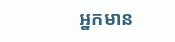អ្នកមាន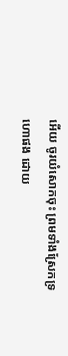អើយ ចូរយំសោកចុះ ព្រមទាំងស្រែកទ្រហោផង ដោយ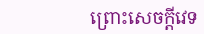ព្រោះសេចក្ដីវេទ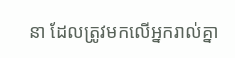នា ដែលត្រូវមកលើអ្នករាល់គ្នា